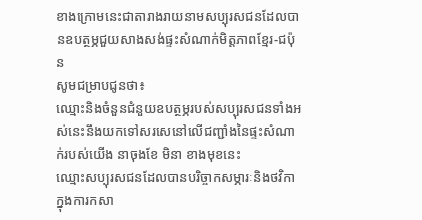ខាងក្រោមនេះជាតារាងរាយនាមសប្បុរសជនដែលបានឧបត្ថម្ភជួយសាងសង់ផ្ទះសំណាក់មិត្តភាពខ្មែរ-ជប៉ុន
សូមជម្រាបជូនថា៖
ឈ្មោះនិងចំនួនជំនួយឧបត្ថម្ភរបស់សប្បុរសជនទាំងអស់នេះនឹងយកទៅសរសេនៅលើជញ្ជាំងនៃផ្ទះសំណាក់របស់យើង នាចុងខែ មិនា ខាងមុខនេះ
ឈ្មោះសប្បុរសជនដែលបានបរិច្ចាកសម្ភារៈនិងថវិកាក្នុងការកសា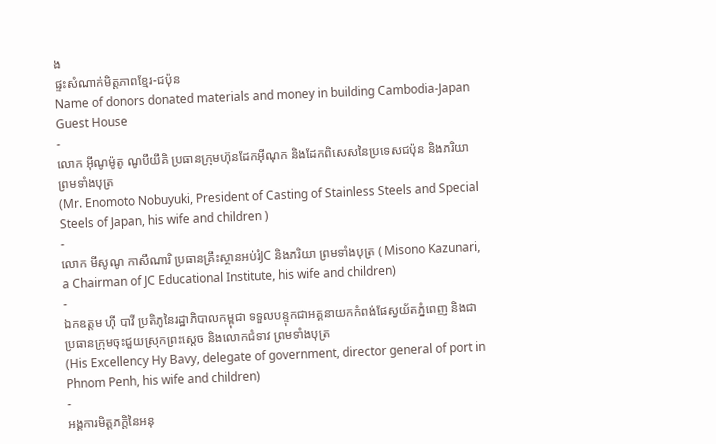ង
ផ្ទះសំណាក់មិត្តភាពខ្មែរ-ជប៉ុន
Name of donors donated materials and money in building Cambodia-Japan Guest House
-
លោក អ៊ីណូម៉ូតូ ណូបឹយឹគិ ប្រធានក្រុមហ៊ុនដែកអ៊ីណុក និងដែកពិសេសនៃប្រទេសជប៉ុន និងភរិយា ព្រមទាំងបុត្រ
(Mr. Enomoto Nobuyuki, President of Casting of Stainless Steels and Special Steels of Japan, his wife and children )
-
លោក មីសូណូ កាសឹណារិ ប្រធានគ្រឹះស្ថានអប់រំJC និងភរិយា ព្រមទាំងបុត្រ ( Misono Kazunari, a Chairman of JC Educational Institute, his wife and children)
-
ឯកឧត្តម ហ៊ី បាវី ប្រតិភូនៃរដ្ឋាភិបាលកម្ពុជា ទទួលបន្ទុកជាអគ្គនាយកកំពង់ផែស្វយ័តភ្នំពេញ និងជាប្រធានក្រុមចុះជួយស្រុកព្រះស្តេច និងលោកជំទាវ ព្រមទាំងបុត្រ
(His Excellency Hy Bavy, delegate of government, director general of port in Phnom Penh, his wife and children)
-
អង្គការមិត្តភក្តិនៃអនុ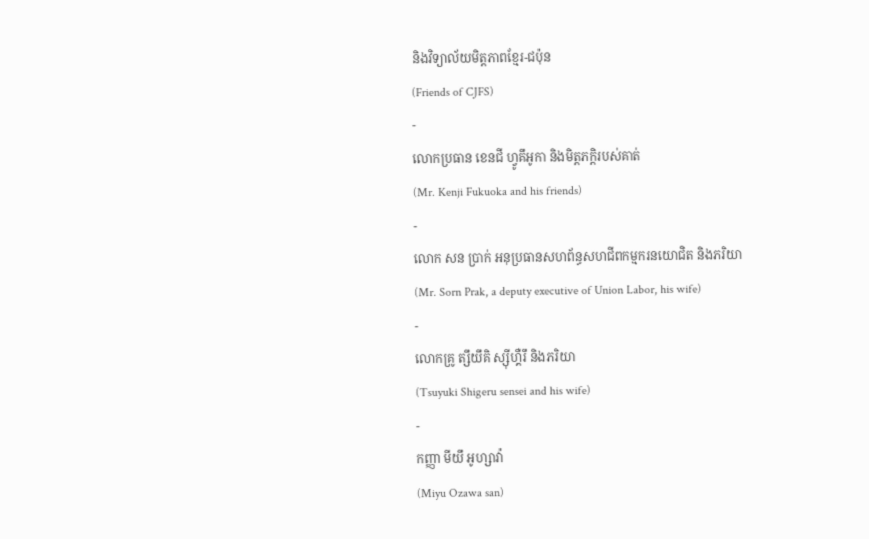និងវិទ្យាល័យមិត្តភាពខ្មែរ-ជប៉ុន
(Friends of CJFS)
-
លោកប្រធាន ខេនជី ហ្វូគឹអូកា និងមិត្តភក្តិរបស់គាត់
(Mr. Kenji Fukuoka and his friends)
-
លោក សន ប្រាក់ អនុប្រធានសហព័ន្ធសហជីពកម្មករនយោជិត និងភរិយា
(Mr. Sorn Prak, a deputy executive of Union Labor, his wife)
-
លោកគ្រូ ត្សឹយឹគិ ស្ស៊ីហ្គឺរឹ និងភរិយា
(Tsuyuki Shigeru sensei and his wife)
-
កញ្ញា មីយឹ អូហ្សាវ៉ា
(Miyu Ozawa san)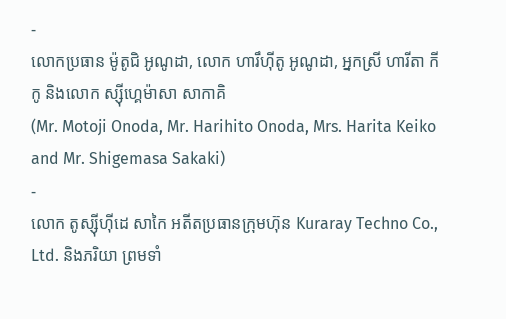-
លោកប្រធាន ម៉ូតូជិ អូណូដា, លោក ហារឹហ៊ីតូ អូណូដា, អ្នកស្រី ហារីតា កីកូ និងលោក ស្ស៊ីហ្គេម៉ាសា សាកាគិ
(Mr. Motoji Onoda, Mr. Harihito Onoda, Mrs. Harita Keiko and Mr. Shigemasa Sakaki)
-
លោក តូស្ស៊ីហ៊ីដេ សាកៃ អតីតប្រធានក្រុមហ៊ុន Kuraray Techno Co., Ltd. និងភរិយា ព្រមទាំ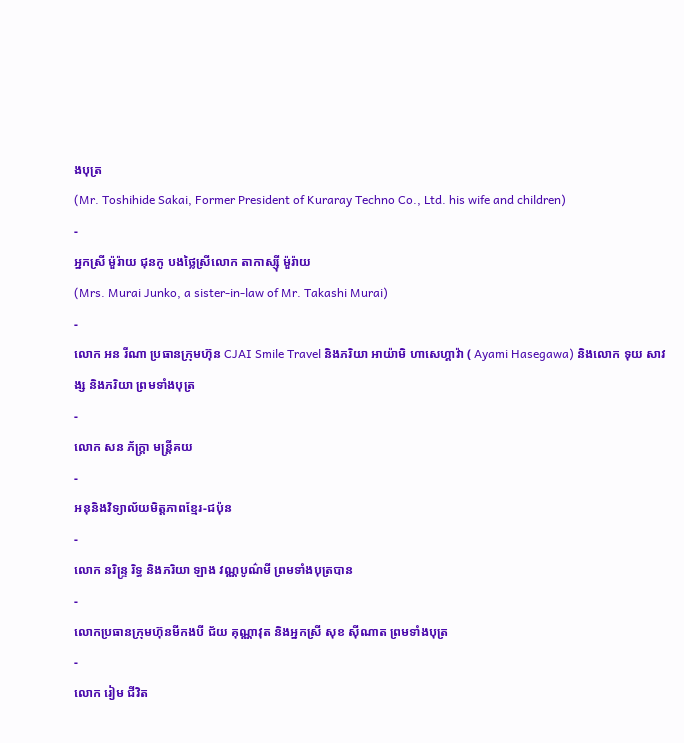ងបុត្រ
(Mr. Toshihide Sakai, Former President of Kuraray Techno Co., Ltd. his wife and children)
-
អ្នកស្រី ម៉ួរ៉ាយ ជុនកូ បងថ្លៃស្រីលោក តាកាស្ស៊ី ម៉ួរ៉ាយ
(Mrs. Murai Junko, a sister-in-law of Mr. Takashi Murai)
-
លោក អន រីណា ប្រធានក្រុមហ៊ុន CJAI Smile Travel និងភរិយា អាយ៉ាមិ ហាសេហ្គាវ៉ា ( Ayami Hasegawa) និងលោក ទុយ សាវង្ស និងភរិយា ព្រមទាំងបុត្រ
-
លោក សន ភ័ក្ត្រា មន្ត្រីគយ
-
អនុនិងវិទ្យាល័យមិត្តភាពខ្មែរ-ជប៉ុន
-
លោក នរិន្ទ្រ រិទ្ធ និងភរិយា ឡាង វណ្ណបូណ៌មី ព្រមទាំងបុត្របាន
-
លោកប្រធានក្រុមហ៊ុនមីកងបី ជ័យ គុណ្ណាវុត និងអ្នកស្រី សុខ ស៊ីណាត ព្រមទាំងបុត្រ
-
លោក រៀម ជីវិត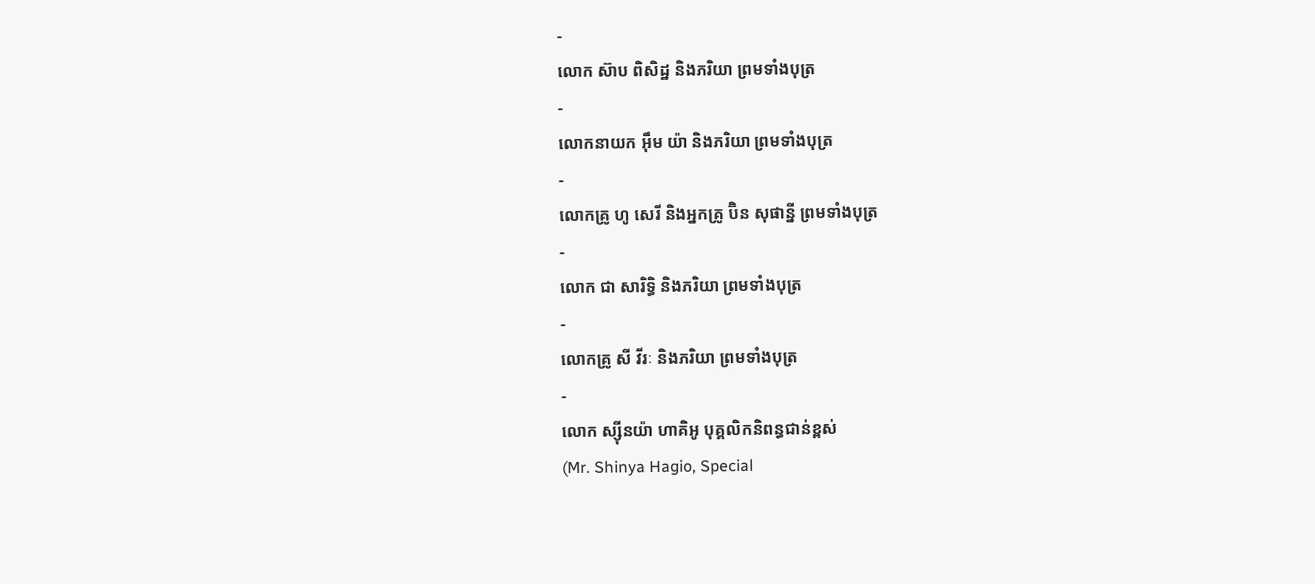-
លោក ស៊ាប ពិសិដ្ឋ និងភរិយា ព្រមទាំងបុត្រ
-
លោកនាយក អ៊ឹម យ៉ា និងភរិយា ព្រមទាំងបុត្រ
-
លោកគ្រូ ហូ សេរី និងអ្នកគ្រូ ប៊ិន សុផានី្ន ព្រមទាំងបុត្រ
-
លោក ជា សារិទ្ធិ និងភរិយា ព្រមទាំងបុត្រ
-
លោកគ្រូ សី វីរៈ និងភរិយា ព្រមទាំងបុត្រ
-
លោក ស្ស៊ីនយ៉ា ហាគិអូ បុគ្គលិកនិពន្ធជាន់ខ្ពស់
(Mr. Shinya Hagio, Special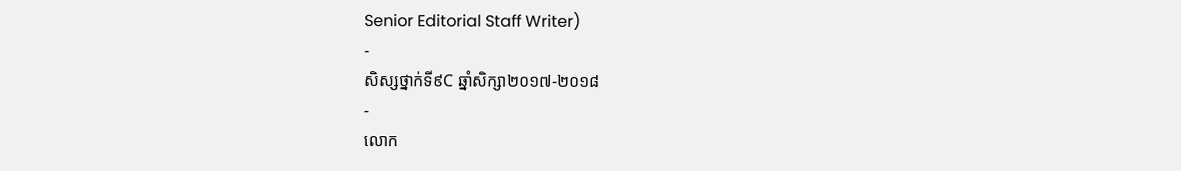Senior Editorial Staff Writer)
-
សិស្សថ្នាក់ទី៩C ឆ្នាំសិក្សា២០១៧-២០១៨
-
លោក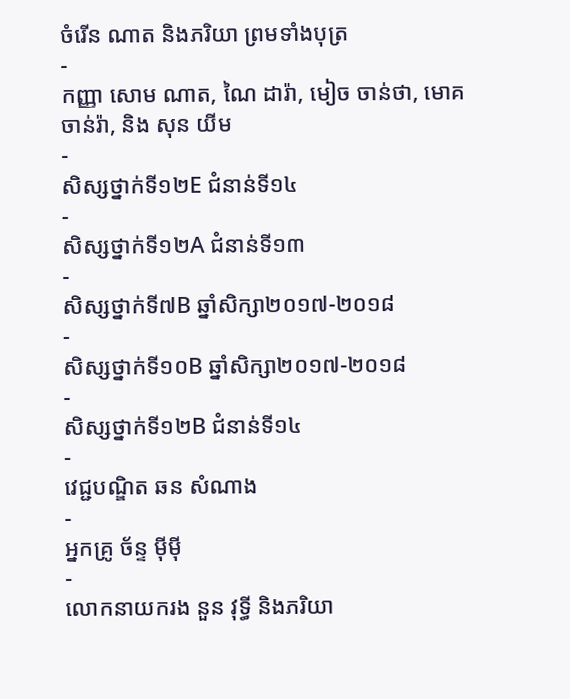ចំរើន ណាត និងភរិយា ព្រមទាំងបុត្រ
-
កញ្ញា សោម ណាត, ណៃ ដារ៉ា, មៀច ចាន់ថា, មោគ ចាន់រ៉ា, និង សុន យីម
-
សិស្សថ្នាក់ទី១២E ជំនាន់ទី១៤
-
សិស្សថ្នាក់ទី១២A ជំនាន់ទី១៣
-
សិស្សថ្នាក់ទី៧B ឆ្នាំសិក្សា២០១៧-២០១៨
-
សិស្សថ្នាក់ទី១០B ឆ្នាំសិក្សា២០១៧-២០១៨
-
សិស្សថ្នាក់ទី១២B ជំនាន់ទី១៤
-
វេជ្ជបណ្ឌិត ឆន សំណាង
-
អ្នកគ្រូ ច័ន្ទ ម៉ីម៉ី
-
លោកនាយករង នួន វុទ្ធី និងភរិយា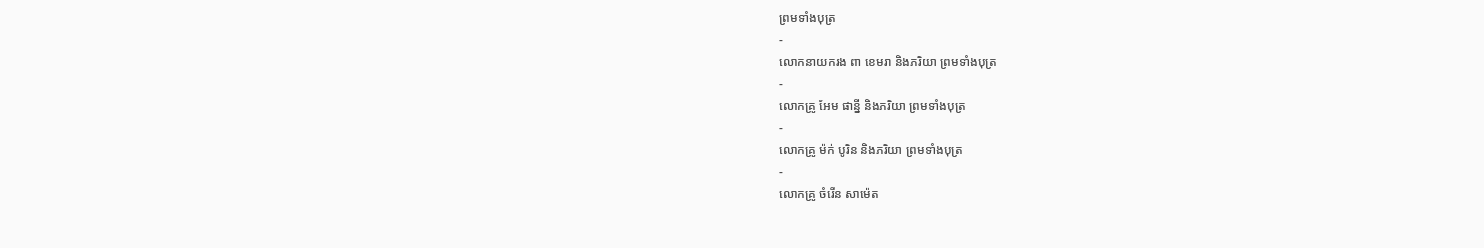ព្រមទាំងបុត្រ
-
លោកនាយករង ពា ខេមរា និងភរិយា ព្រមទាំងបុត្រ
-
លោកគ្រូ អែម ផាន្នី និងភរិយា ព្រមទាំងបុត្រ
-
លោកគ្រូ ម៉ក់ បូរិន និងភរិយា ព្រមទាំងបុត្រ
-
លោកគ្រូ ចំរើន សាម៉េត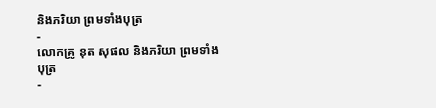និងភរិយា ព្រមទាំងបុត្រ
-
លោកគ្រូ នុត សុផល និងភរិយា ព្រមទាំងបុត្រ
-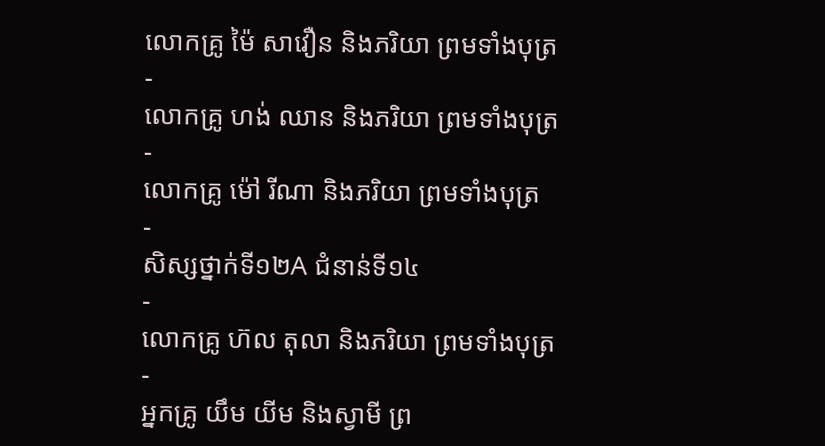លោកគ្រូ ម៉ៃ សាវឿន និងភរិយា ព្រមទាំងបុត្រ
-
លោកគ្រូ ហង់ ឈាន និងភរិយា ព្រមទាំងបុត្រ
-
លោកគ្រូ ម៉ៅ រីណា និងភរិយា ព្រមទាំងបុត្រ
-
សិស្សថ្នាក់ទី១២A ជំនាន់ទី១៤
-
លោកគ្រូ ហ៊ល តុលា និងភរិយា ព្រមទាំងបុត្រ
-
អ្នកគ្រូ យឹម យីម និងស្វាមី ព្រ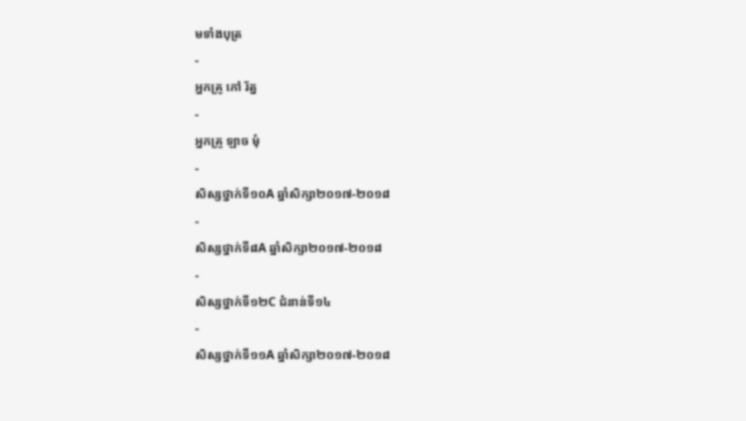មទាំងបុត្រ
-
អ្នកគ្រូ កៅ រ័ត្ន
-
អ្នកគ្រូ ឡាច មុំ
-
សិស្សថ្នាក់ទី១០A ឆ្នាំសិក្សា២០១៧-២០១៨
-
សិស្សថ្នាក់ទី៨A ឆ្នាំសិក្សា២០១៧-២០១៨
-
សិស្សថ្នាក់ទី១២C ជំនាន់ទី១៤
-
សិស្សថ្នាក់ទី១១A ឆ្នាំសិក្សា២០១៧-២០១៨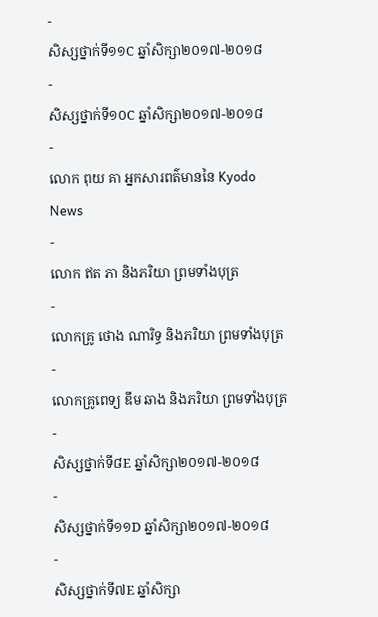-
សិស្សថ្នាក់ទី១១C ឆ្នាំសិក្សា២០១៧-២០១៨
-
សិស្សថ្នាក់ទី១០C ឆ្នាំសិក្សា២០១៧-២០១៨
-
លោក ពុយ គា អ្នកសារពត៌មាននៃ Kyodo News
-
លោក ឥត ភា និងភរិយា ព្រមទាំងបុត្រ
-
លោកគ្រូ ថោង ណារិទ្ធ និងភរិយា ព្រមទាំងបុត្រ
-
លោកគ្រូពេទ្យ ឌឹម ឆាង និងភរិយា ព្រមទាំងបុត្រ
-
សិស្សថ្នាក់ទី៨E ឆ្នាំសិក្សា២០១៧-២០១៨
-
សិស្សថ្នាក់ទី១១D ឆ្នាំសិក្សា២០១៧-២០១៨
-
សិស្សថ្នាក់ទី៧E ឆ្នាំសិក្សា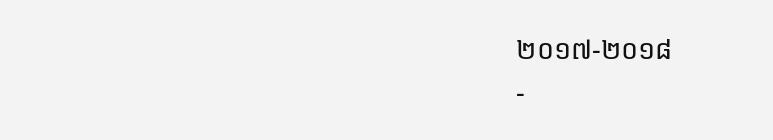២០១៧-២០១៨
-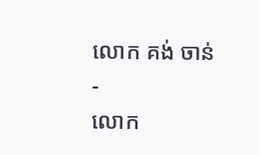លោក គង់ ចាន់
-
លោក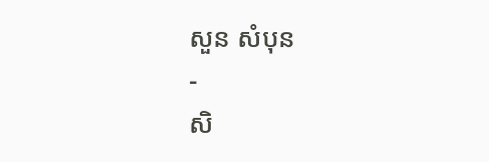សួន សំបុន
-
សិ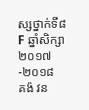ស្សថ្នាក់ទី៨F ឆ្នាំសិក្សា២០១៧-២០១៨
គង៉ វន